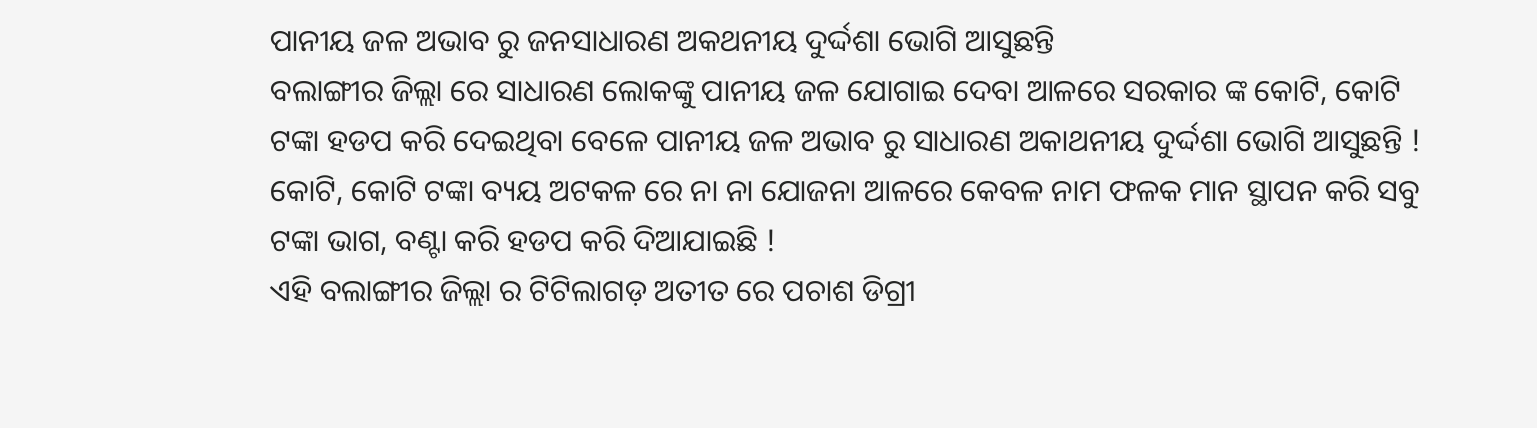ପାନୀୟ ଜଳ ଅଭାବ ରୁ ଜନସାଧାରଣ ଅକଥନୀୟ ଦୁର୍ଦ୍ଦଶା ଭୋଗି ଆସୁଛନ୍ତି
ବଲାଙ୍ଗୀର ଜିଲ୍ଲା ରେ ସାଧାରଣ ଲୋକଙ୍କୁ ପାନୀୟ ଜଳ ଯୋଗାଇ ଦେବା ଆଳରେ ସରକାର ଙ୍କ କୋଟି, କୋଟି ଟଙ୍କା ହଡପ କରି ଦେଇଥିବା ବେଳେ ପାନୀୟ ଜଳ ଅଭାବ ରୁ ସାଧାରଣ ଅକାଥନୀୟ ଦୁର୍ଦ୍ଦଶା ଭୋଗି ଆସୁଛନ୍ତି ! କୋଟି, କୋଟି ଟଙ୍କା ବ୍ୟୟ ଅଟକଳ ରେ ନା ନା ଯୋଜନା ଆଳରେ କେବଳ ନାମ ଫଳକ ମାନ ସ୍ଥାପନ କରି ସବୁ ଟଙ୍କା ଭାଗ, ବଣ୍ଟା କରି ହଡପ କରି ଦିଆଯାଇଛି !
ଏହି ବଲାଙ୍ଗୀର ଜିଲ୍ଲା ର ଟିଟିଲାଗଡ଼ ଅତୀତ ରେ ପଚାଶ ଡିଗ୍ରୀ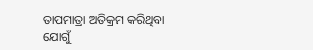ତାପମାତ୍ରା ଅତିକ୍ରମ କରିଥିବା ଯୋଗୁଁ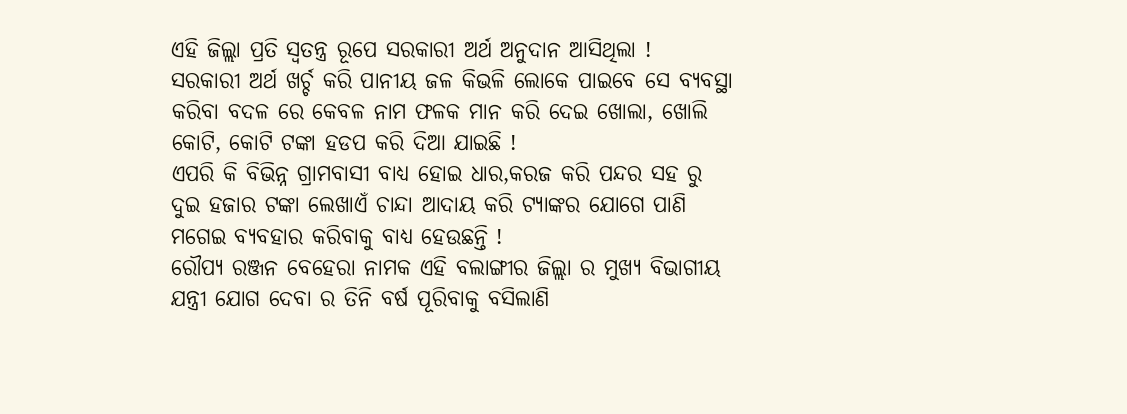ଏହି ଜିଲ୍ଲା ପ୍ରତି ସ୍ୱତନ୍ତ୍ର ରୂପେ ସରକାରୀ ଅର୍ଥ ଅନୁଦାନ ଆସିଥିଲା !
ସରକାରୀ ଅର୍ଥ ଖର୍ଚ୍ଚ କରି ପାନୀୟ ଜଳ କିଭଳି ଲୋକେ ପାଇବେ ସେ ବ୍ୟବସ୍ଥା କରିବା ବଦଳ ରେ କେବଳ ନାମ ଫଳକ ମାନ କରି ଦେଇ ଖୋଲା, ଖୋଲି କୋଟି, କୋଟି ଟଙ୍କା ହଡପ କରି ଦିଆ ଯାଇଛି !
ଏପରି କି ବିଭିନ୍ନ ଗ୍ରାମବାସୀ ବାଧ୍ୟ ହୋଇ ଧାର,କରଜ କରି ପନ୍ଦର ସହ ରୁ ଦୁଇ ହଜାର ଟଙ୍କା ଲେଖାଏଁ ଚାନ୍ଦା ଆଦାୟ କରି ଟ୍ୟାଙ୍କର ଯୋଗେ ପାଣି ମଗେଇ ବ୍ୟବହାର କରିବାକୁ ବାଧ୍ୟ ହେଉଛନ୍ତି !
ରୌପ୍ୟ ରଞ୍ଜନ ବେହେରା ନାମକ ଏହି ବଲାଙ୍ଗୀର ଜିଲ୍ଲା ର ମୁଖ୍ୟ ବିଭାଗୀୟ ଯନ୍ତ୍ରୀ ଯୋଗ ଦେବା ର ତିନି ବର୍ଷ ପୂରିବାକୁ ବସିଲାଣି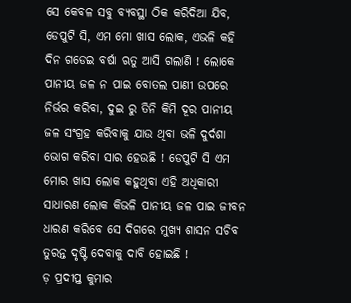ସେ କେବଳ ସବୁ ବ୍ୟବସ୍ଥା ଠିକ କରିଦିଆ ଯିବ, ଡେପୁଟି ସି, ଏମ ମୋ ଖାସ ଲୋକ, ଏଭଳି କହି ଦିନ ଗଡେଇ ବର୍ଷା ଋତୁ ଆସି ଗଲାଣି ! ଲୋକେ ପାନୀୟ ଜଳ ନ ପାଇ ବୋତଲ ପାଣୀ ଉପରେ ନିର୍ଭର କରିବା, ଦୁଇ ରୁ ତିନି କିମି ଦୂର ପାନୀୟ ଜଳ ସଂଗ୍ରହ କରିବାକୁ ଯାଉ ଥିବା ଭଳି ଦୁର୍ଦଶା ଭୋଗ କରିବା ସାର ହେଉଛି ! ଡେପୁଟି ସି ଏମ ମୋର ଖାସ ଲୋକ କହୁଥିବା ଏହି ଅଧିକାରୀ ସାଧାରଣ ଲୋକ କିଭଳି ପାନୀୟ ଜଳ ପାଇ ଜୀବନ ଧାରଣ କରିବେ ସେ ଦିଗରେ ମୁଖ୍ୟ ଶାସନ ସଚିବ ତୁରନ୍ତ ଦୃଷ୍ଟି ଦେବାକୁ ଦାବି ହୋଇଛି !
ଡ଼ ପ୍ରଦୀପ୍ତ କୁମାର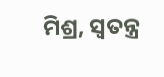ମିଶ୍ର, ସ୍ବତନ୍ତ୍ର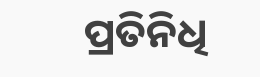ପ୍ରତିନିଧି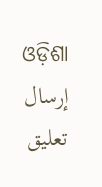ଓଡ଼ିଶା
إرسال تعليق